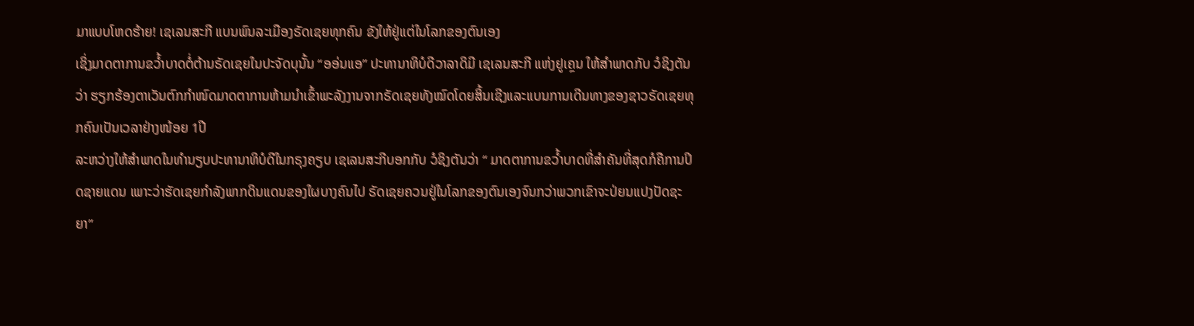ມາແບບໂຫດຮ້າຍ! ເຊເລນສະກີ ແບນພົນລະເມືອງຣັດເຊຍທຸກຄົນ ຂັງໃຫ້ຢູ່ແຕ່ໃນໂລກຂອງຕົນເອງ
ເຊິ່ງມາດຕາການຂວ້ຳບາດຕໍ່ຕ້ານຣັດເຊຍໃນປະຈັດບຸນັ້ນ “ອອ່ນແອ” ປະທານາທິບໍດີວາລາດິມີ ເຊເລນສະກີ ແຫ່ງຢູເຄຼນ ໃຫ້ສຳພາດກັບ ວໍຊິງຕັນວ່າ ຮຽກຮ້ອງຕາເວັນຕົກກຳໜົດມາດຕາການຫ້າມນຳເຂົ້າພະລັງງານຈາກຣັດເຊຍທັງໝົດໂດຍສິ້ນເຊີງແລະແບນການເດີນທາງຂອງຊາວຣັດເຊຍທຸກຄົນເປັນເວລາຢ່າງໜ້ອຍ 1ປີ
ລະຫວ່າງໃຫ້ສຳພາດໃນທຳນຽບປະທານາທິບໍດີໃນກຣຸງຄຽບ ເຊເລນສະກີບອກກັບ ວໍຊິງຕັນວ່າ “ ມາດຕາການຂວ້ຳບາດທີ່ສຳຄັນທີ່ສຸດກໍຄືການປິດຊາຍແດນ ເພາະວ່າຮັດເຊຍກຳລັງພາກດິນແດນຂອງໃຜບາງຄົນໄປ ຣັດເຊຍຄວນຢູ່ໃນໂລກຂອງຕົນເອງຈົນກວ່າພວກເຂົາຈະປ່ຍນແປງປັດຊະຍາ”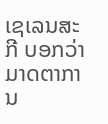ເຊເລນສະກີ ບອກວ່າມາດຕາການ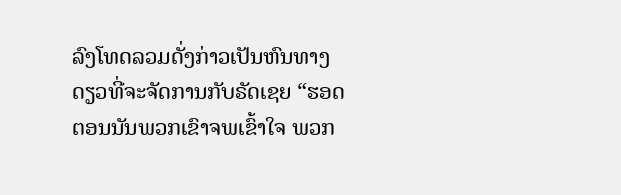ລົງໂທດລວມດັ່ງກ່າວເປັນຫົນທາງດຽວທີ່ຈະຈັດການກັບຣັດເຊຍ “ຮອດຕອນນັນພວກເຂົາຈພເຂົ້າໃຈ ພວກ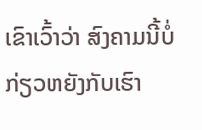ເຂົາເວົ້າວ່າ ສົງຄາມນີ້ບໍ່ກ່ຽວຫຍັງກັບເຮົາ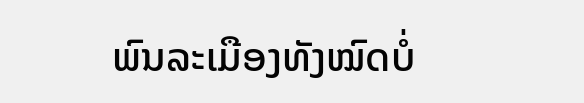ພົນລະເມືອງທັງໝົດບໍ່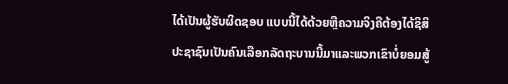ໄດ້ເປັນຜູ້ຮັບຜິດຊອບ ແບບນີ້ໄດ້ດ້ວຍຫຼືຄວາມຈິງຄືຕ້ອງໄດ້ຊິສິປະຊາຊົນເປັນຄົນເລືອກລັດຖະບານນີ້ມາແລະພວກເຂົາບໍ່ຍອມສູ້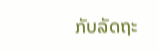ກັບລັດຖະ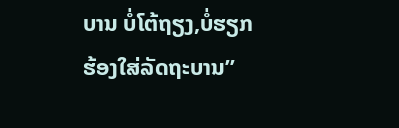ບານ ບໍ່ໂຕ້ຖຽງ,ບໍ່ຮຽກຮ້ອງໃສ່ລັດຖະບານ”